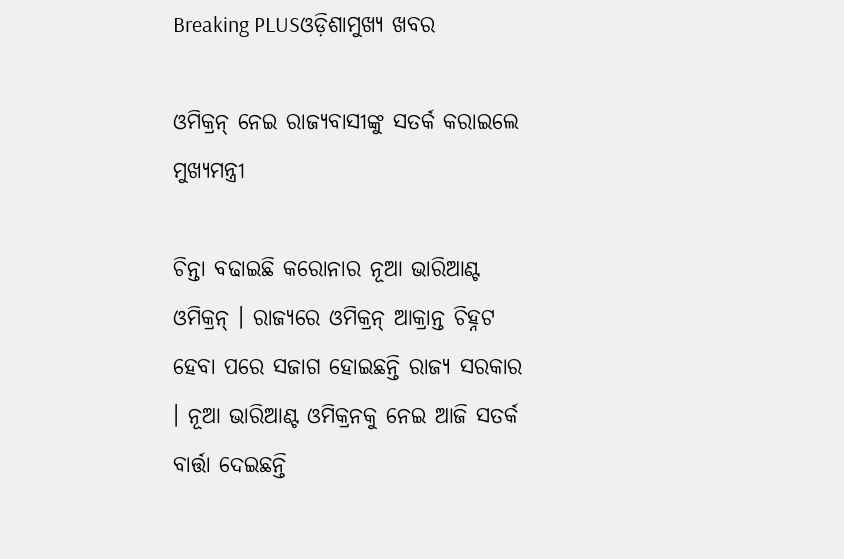Breaking PLUSଓଡ଼ିଶାମୁଖ୍ୟ ଖବର

ଓମିକ୍ରନ୍ ନେଇ ରାଜ୍ୟବାସୀଙ୍କୁ ସତର୍କ କରାଇଲେ ମୁଖ୍ୟମନ୍ତ୍ରୀ

ଚିନ୍ତା ବଢାଇଛି କରୋନାର ନୂଆ ଭାରିଆଣ୍ଟ ଓମିକ୍ରନ୍ । ରାଜ୍ୟରେ ଓମିକ୍ରନ୍ ଆକ୍ରାନ୍ତ ଚିହ୍ନଟ ହେବା ପରେ ସଜାଗ ହୋଇଛନ୍ତି ରାଜ୍ୟ ସରକାର । ନୂଆ ଭାରିଆଣ୍ଟ ଓମିକ୍ରନକୁ ନେଇ ଆଜି ସତର୍କ ବାର୍ତ୍ତା ଦେଇଛନ୍ତି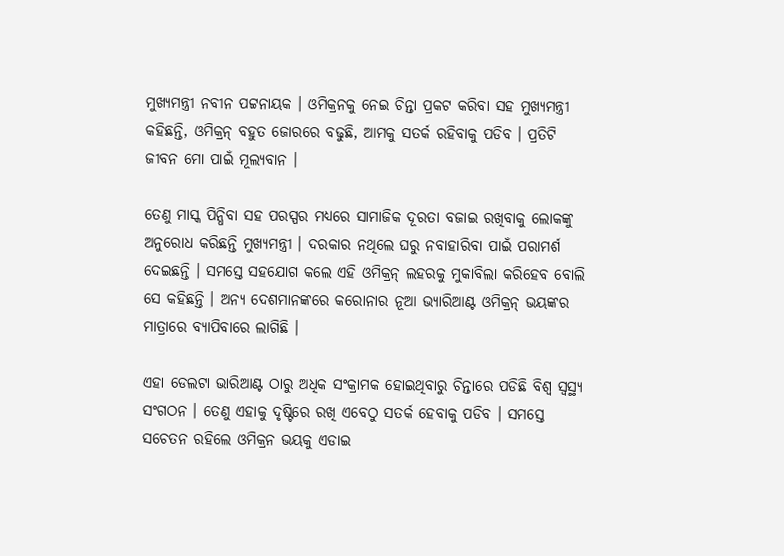ମୁଖ୍ୟମନ୍ତ୍ରୀ ନବୀନ ପଟ୍ଟନାୟକ । ଓମିକ୍ରନକୁ ନେଇ ଚିନ୍ତା ପ୍ରକଟ କରିବା ସହ ମୁଖ୍ୟମନ୍ତ୍ରୀ କହିଛନ୍ତି, ଓମିକ୍ରନ୍ ବହୁତ ଜୋରରେ ବଢୁଛି, ଆମକୁ ସତର୍କ ରହିବାକୁ ପଡିବ । ପ୍ରତିଟି ଜୀବନ ମୋ ପାଇଁ ମୂଲ୍ୟବାନ ।

ତେଣୁ ମାସ୍କ ପିନ୍ଧିବା ସହ ପରସ୍ପର ମଧ୍ୟରେ ସାମାଜିକ ଦୂରତା ବଜାଇ ରଖିବାକୁ ଲୋକଙ୍କୁ ଅନୁରୋଧ କରିଛନ୍ତି ମୁଖ୍ୟମନ୍ତ୍ରୀ । ଦରକାର ନଥିଲେ ଘରୁ ନବାହାରିବା ପାଇଁ ପରାମର୍ଶ ଦେଇଛନ୍ତି । ସମସ୍ତେ ସହଯୋଗ କଲେ ଏହି ଓମିକ୍ରନ୍ ଲହରକୁ ମୁକାବିଲା କରିହେବ ବୋଲି ସେ କହିଛନ୍ତି । ଅନ୍ୟ ଦେଶମାନଙ୍କରେ କରୋନାର ନୂଆ ଭ୍ୟାରିଆଣ୍ଟ ଓମିକ୍ରନ୍ ଭୟଙ୍କର ମାତ୍ରାରେ ବ୍ୟାପିବାରେ ଲାଗିଛି ।

ଏହା ଡେଲଟା ଭାରିଆଣ୍ଟ ଠାରୁ ଅଧିକ ସଂକ୍ରାମକ ହୋଇଥିବାରୁ ଚିନ୍ତାରେ ପଡିଛି ବିଶ୍ୱ ସ୍ୱସ୍ଥ୍ୟ ସଂଗଠନ । ତେଣୁ ଏହାକୁ ଦୃଷ୍ଟିରେ ରଖି ଏବେଠୁ ସତର୍କ ହେବାକୁ ପଡିବ । ସମସ୍ତେ ସଚେତନ ରହିଲେ ଓମିକ୍ରନ ଭୟକୁ ଏଡାଇ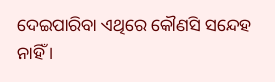ଦେଇପାରିବା ଏଥିରେ କୌଣସି ସନ୍ଦେହ ନାହିଁ ।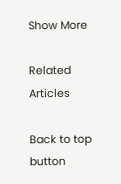Show More

Related Articles

Back to top button